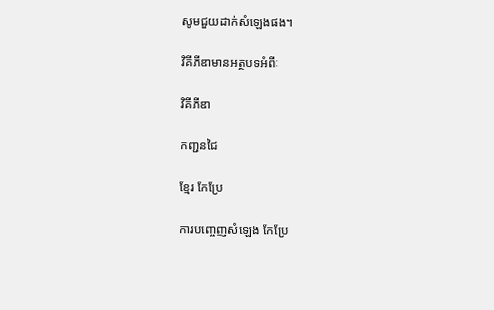សូមជួយដាក់សំឡេងផង។

វិគីភីឌាមានអត្ថបទអំពីៈ

វិគីភីឌា

កញ្ជនជៃ

ខ្មែរ កែប្រែ

ការបញ្ចេញសំឡេង កែប្រែ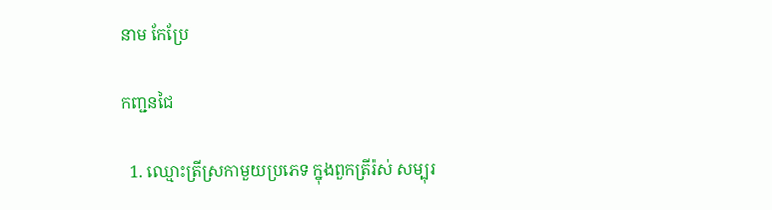នាម កែប្រែ

កញ្ជនជៃ

  1. ឈ្មោះត្រីស្រកាមួយប្រភេទ ក្នុងពួកត្រីរ៉ស់ សម្បុរ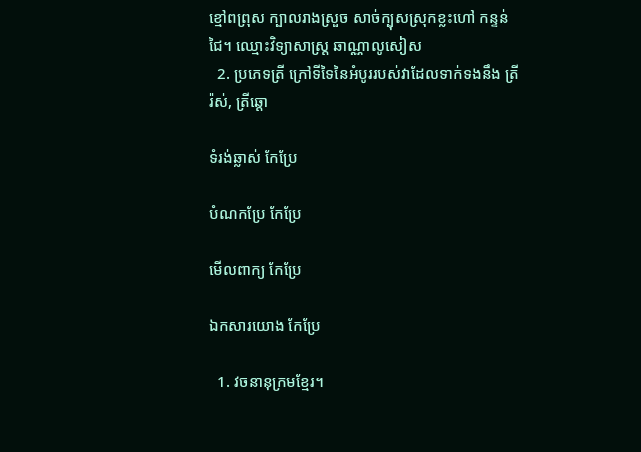ខ្មៅពព្រុស ក្បាលរាងស្រួច សាច់ក្បុសស្រុកខ្លះហៅ កន្ទន់ជៃ។ ឈ្មោះវិទ្យាសាស្ត្រ ឆាណ្ណាលូសៀស
  2. ប្រភេទត្រី ក្រៅទីទៃនៃអំបូររបស់វាដែលទាក់ទងនឹង ត្រីរ៉ស់, ត្រីឆ្ដោ

ទំរង់ឆ្លាស់ កែប្រែ

បំណកប្រែ កែប្រែ

មើលពាក្យ កែប្រែ

ឯកសារយោង កែប្រែ

  1. វចនានុក្រមខ្មែរ។